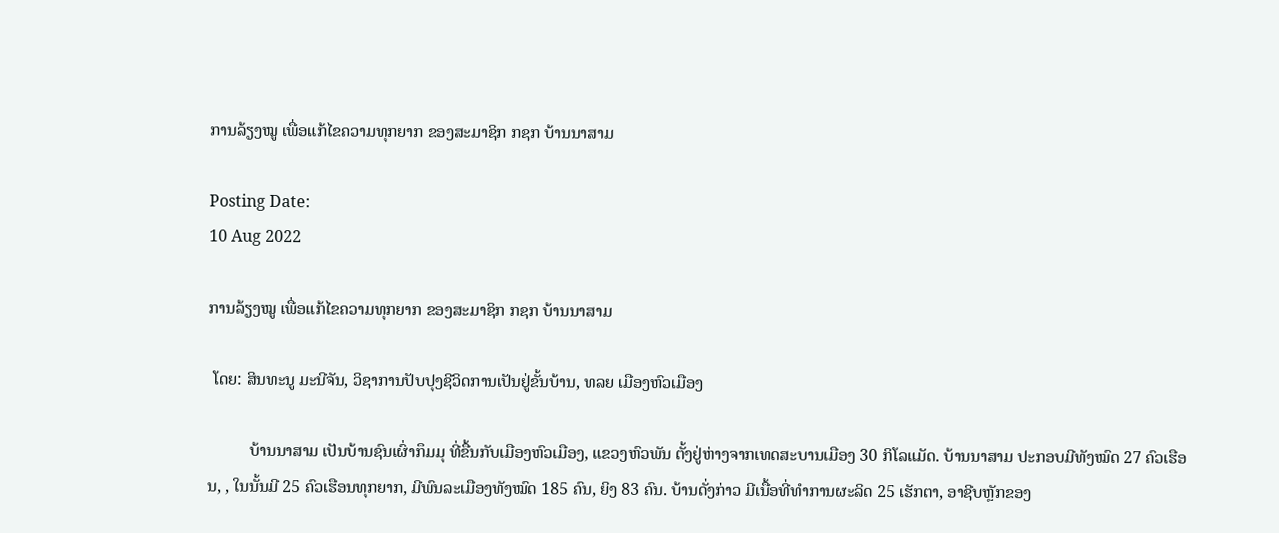ການລ້ຽງໝູ ເພື່ອແກ້ໄຂຄວາມທຸກຍາກ ຂອງສະມາຊິກ ກຊກ ບ້ານນາສາມ

Posting Date:
10 Aug 2022

ການລ້ຽງໝູ ເພື່ອແກ້ໄຂຄວາມທຸກຍາກ ຂອງສະມາຊິກ ກຊກ ບ້ານນາສາມ

 ໂດຍ: ສິນທະນູ ມະນີຈັນ, ວິຊາການປັບປຸງຊີວິດການເປັນຢູ່ຂັ້ນບ້ານ, ທລຍ ເມືອງຫົວເມືອງ

          ບ້ານນາສາມ ເປັນບ້ານຊົນເຜົ່າກຶມມຸ ທີ່ຂື້ນກັບເມືອງຫົວເມືອງ, ແຂວງຫົວພັນ ຕັ້ງຢູ່ຫ່າງຈາກເທດສະບານເມືອງ 30 ກິໂລແມັດ. ບ້ານນາສາມ ປະກອບມີທັງໝົດ 27 ຄົວເຮືອນ, , ໃນນັ້ນມີ 25 ຄົວເຮືອນທຸກຍາກ, ມີພົນລະເມືອງທັງໝົດ 185 ຄົນ, ຍິງ 83 ຄົນ. ບ້ານດັ່ງກ່າວ ມີເນື້ອທີ່ທໍາການຜະລິດ 25 ເຮັກຕາ, ອາຊີບຫຼັກຂອງ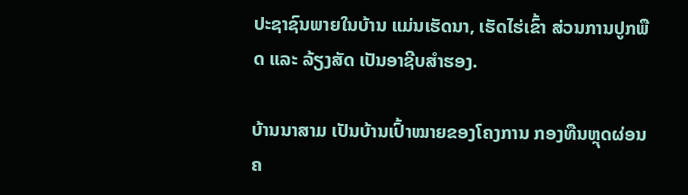ປະຊາຊົນພາຍໃນບ້ານ ແມ່ນເຮັດນາ, ເຮັດໄຮ່ເຂົ້າ ສ່ວນການປູກພືດ ແລະ ລ້ຽງສັດ ເປັນອາຊີບສຳຮອງ.

ບ້ານນາສາມ ເປັນບ້ານເປົ້າໝາຍຂອງໂຄງການ ກອງທືນຫຼຸດຜ່ອນຄ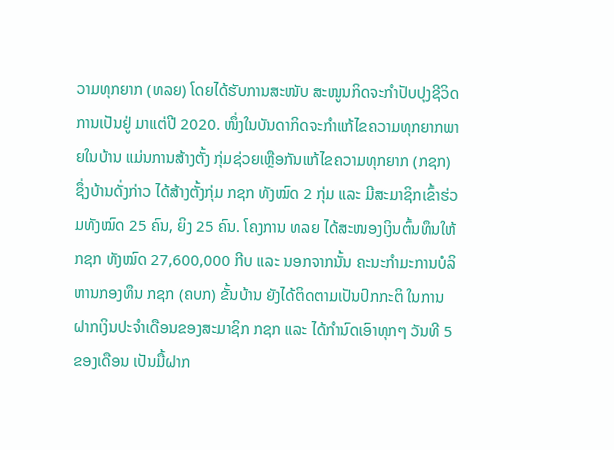ວາມທຸກຍາກ (ທລຍ) ໂດຍໄດ້ຮັບການສະໜັບ ສະໜູນກິດຈະກຳປັບປຸງຊີວິດການເປັນຢູ່ ມາແຕ່ປີ 2020. ໜຶ່ງໃນບັນດາກິດຈະກໍາແກ້ໄຂຄວາມທຸກຍາກພາຍໃນບ້ານ ແມ່ນການສ້າງຕັ້ງ ກຸ່ມຊ່ວຍເຫຼືອກັນແກ້ໄຂຄວາມທຸກຍາກ (ກຊກ) ຊຶ່ງບ້ານດັ່ງກ່າວ ໄດ້ສ້າງຕັ້ງກຸ່ມ ກຊກ ທັງໝົດ 2 ກຸ່ມ ແລະ ມີສະມາຊິກເຂົ້າຮ່ວມທັງໝົດ 25 ຄົນ, ຍິງ 25 ຄົນ. ໂຄງການ ທລຍ ໄດ້ສະໜອງເງິນຕົ້ນທຶນໃຫ້ ກຊກ ທັງໝົດ 27,600,000 ກີບ ແລະ ນອກຈາກນັ້ນ ຄະນະກຳມະການບໍລິຫານກອງທຶນ ກຊກ (ຄບກ) ຂັ້ນບ້ານ ຍັງໄດ້ຕິດຕາມເປັນປົກກະຕິ ໃນການຝາກເງິນປະຈຳເດືອນຂອງສະມາຊິກ ກຊກ ແລະ ໄດ້ກຳນົດເອົາທຸກໆ ວັນທີ 5 ຂອງເດືອນ ເປັນມື້ຝາກ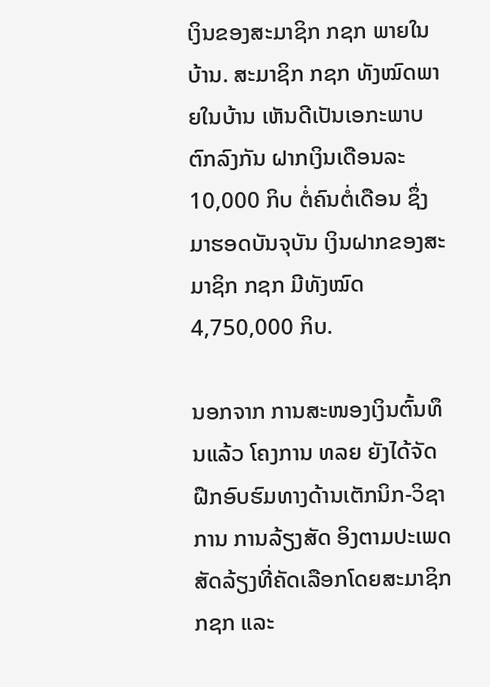ເງິນຂອງສະມາຊິກ ກຊກ ພາຍໃນບ້ານ. ສະມາຊິກ ກຊກ ທັງໝົດພາຍໃນບ້ານ ເຫັນດີເປັນເອກະພາບຕົກລົງກັນ ຝາກເງິນເດືອນລະ 10,000 ກິບ ຕໍ່ຄົນຕໍ່ເດືອນ ຊຶ່ງມາຮອດບັນຈຸບັນ ເງິນຝາກຂອງສະມາຊິກ ກຊກ ມີທັງໝົດ 4,750,000 ກິບ.

ນອກຈາກ ການສະໜອງເງິນຕົ້ນທຶນແລ້ວ ໂຄງການ ທລຍ ຍັງໄດ້ຈັດຝືກອົບຮົມທາງດ້ານເຕັກນິກ-ວິຊາການ ການລ້ຽງສັດ ອິງຕາມປະເພດສັດລ້ຽງທີ່ຄັດເລືອກໂດຍສະມາຊິກ ກຊກ ແລະ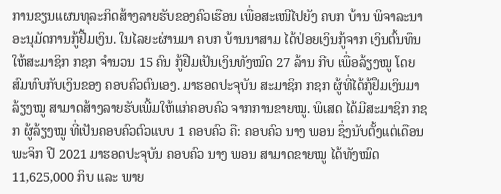ການຂຽນແຜນທຸລະກິດສ້າງລາຍຮັບຂອງຄົວເຮືອນ ເພື່ອສະເໜີໄປຍັງ ຄບກ ບ້ານ ພິຈາລະນາອະນຸມັດການກູ້ຢື້ມເງິນ. ໃນໄລຍະຜ່ານມາ ຄບກ ບ້ານນາສາມ ໄດ້ປ່ອຍເງິນກູ້ຈາກ ເງິນຕົ້ນທຶນ ໃຫ້ສະມາຊິກ ກຊກ ຈໍານວນ 15 ຄົນ ກູ້ຢືມເປັນເງິນທັງໝົດ 27 ລ້ານ ກີບ ເພື່ອລ້ຽງໝູ ໂດຍສົມທົບກັບເງິນຂອງ ຄອບຄົວຕົນເອງ. ມາຮອດປະຈຸບັນ ສະມາຊິກ ກຊກ ຜູ້ທີ່ໄດ້ກູ້ຢຶມເງິນມາລ້ຽງໝູ ສາມາດສ້າງລາຍຮັບເພີ້ມໃຫ້ແກ່ຄອບຄົວ ຈາກການຂາຍໝູ. ພິເສດ ໄດ້ມີສະມາຊິກ ກຊກ ຜູ້ລ້ຽງໝູ ທີ່ເປັນຄອບຄົວຕົວແບບ 1 ຄອບຄົວ ຄື: ຄອບຄົວ ນາງ ພອນ ຊຶ່ງນັບຕັ້ງແຕ່ເດືອນພະຈິກ ປີ 2021 ມາຮອດປະຈຸບັນ ຄອບຄົວ ນາງ ພອນ ສາມາດຂາຍໝູ ໄດ້ທັງໝົດ 11,625,000 ກິບ ແລະ ພາຍ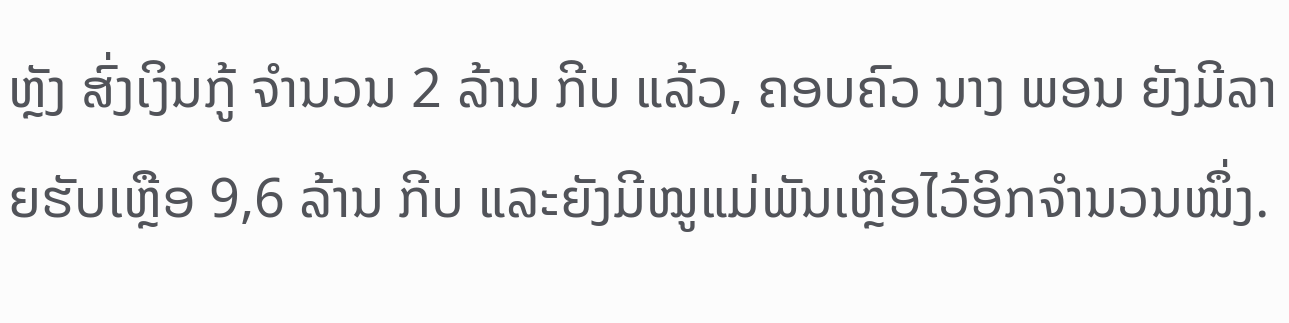ຫຼັງ ສົ່ງເງິນກູ້ ຈຳນວນ 2 ລ້ານ ກີບ ແລ້ວ, ຄອບຄົວ ນາງ ພອນ ຍັງມີລາຍຮັບເຫຼືອ 9,6 ລ້ານ ກີບ ແລະຍັງມີໝູແມ່ພັນເຫຼືອໄວ້ອິກຈໍານວນໜຶ່ງ.